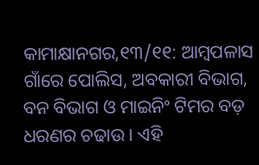କାମାକ୍ଷାନଗର,୧୩/୧୧: ଆମ୍ବପଳାସ ଗାଁରେ ପୋଲିସ, ଅବକାରୀ ବିଭାଗ, ବନ ବିଭାଗ ଓ ମାଇନିଂ ଟିମର ବଡ଼ ଧରଣର ଚଢାଉ । ଏହି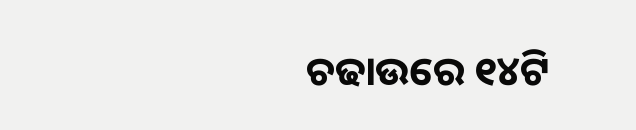ଚଢାଉରେ ୧୪ଟି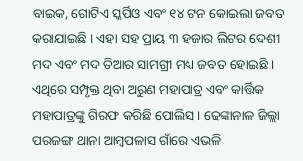ବାଇକ, ଗୋଟିଏ ସ୍କର୍ପିଓ ଏବଂ ୧୪ ଟନ କୋଇଲା ଜବତ କରାଯାଇଛି । ଏହା ସହ ପ୍ରାୟ ୩ ହଜାର ଲିଟର ଦେଶୀ ମଦ ଏବଂ ମଦ ତିଆର ସାମଗ୍ରୀ ମଧ୍ୟ ଜବତ ହୋଇଛି । ଏଥିରେ ସମ୍ପୃକ୍ତ ଥିବା ଅରୁଣ ମହାପାତ୍ର ଏବଂ କାର୍ତ୍ତିକ ମହାପାତ୍ରଙ୍କୁ ଗିରଫ କରିଛି ପୋଲିସ । ଢେଙ୍କାନାଳ ଜିଲ୍ଲା ପରଜଙ୍ଗ ଥାନା ଆମ୍ବପଳାସ ଗାଁରେ ଏଭଳି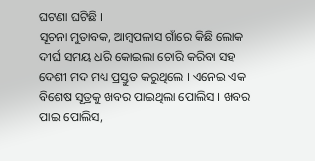ଘଟଣା ଘଟିଛି ।
ସୂଚନା ମୁତାବକ, ଆମ୍ବପଳାସ ଗାଁରେ କିଛି ଲୋକ ଦୀର୍ଘ ସମୟ ଧରି କୋଇଲା ଚୋରି କରିବା ସହ ଦେଶୀ ମଦ ମଧ୍ୟ ପ୍ରସ୍ତୁତ କରୁଥିଲେ । ଏନେଇ ଏକ ବିଶେଷ ସୂତ୍ରକୁ ଖବର ପାଇଥିଲା ପୋଲିସ । ଖବର ପାଇ ପୋଲିସ,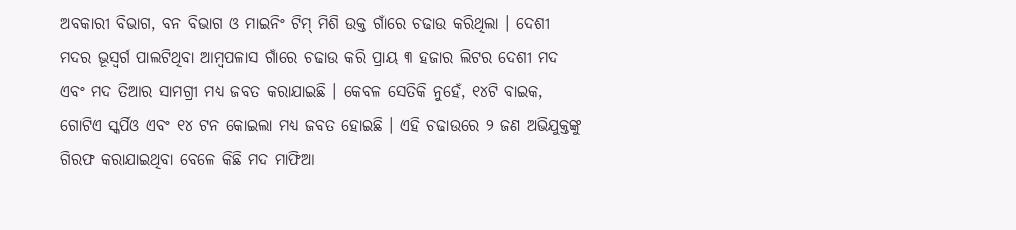ଅବକାରୀ ବିଭାଗ, ବନ ବିଭାଗ ଓ ମାଇନିଂ ଟିମ୍ ମିଶି ଉକ୍ତ ଗାଁରେ ଚଢାଉ କରିଥିଲା । ଦେଶୀ ମଦର ଭୂସ୍ବର୍ଗ ପାଲଟିଥିବା ଆମ୍ବପଳାସ ଗାଁରେ ଚଢାଉ କରି ପ୍ରାୟ ୩ ହଜାର ଲିଟର ଦେଶୀ ମଦ ଏବଂ ମଦ ତିଆର ସାମଗ୍ରୀ ମଧ୍ୟ ଜବତ କରାଯାଇଛି । କେବଳ ସେତିକି ନୁହେଁ, ୧୪ଟି ବାଇକ, ଗୋଟିଏ ସ୍କର୍ପିଓ ଏବଂ ୧୪ ଟନ କୋଇଲା ମଧ୍ୟ ଜବତ ହୋଇଛି । ଏହି ଚଢାଉରେ ୨ ଜଣ ଅଭିଯୁକ୍ତଙ୍କୁ ଗିରଫ କରାଯାଇଥିବା ବେଳେ କିଛି ମଦ ମାଫିଆ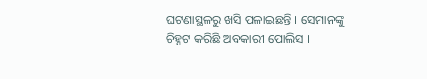ଘଟଣାସ୍ଥଳରୁ ଖସି ପଳାଇଛନ୍ତି । ସେମାନଙ୍କୁ ଚିହ୍ନଟ କରିଛି ଅବକାରୀ ପୋଲିସ ।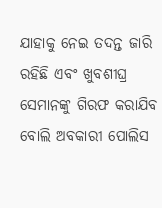ଯାହାକୁ ନେଇ ତଦନ୍ତ ଜାରି ରହିଛି ଏବଂ ଖୁବଶୀଘ୍ର ସେମାନଙ୍କୁ ଗିରଫ କରାଯିବ ବୋଲି ଅବକାରୀ ପୋଲିସ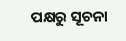ପକ୍ଷରୁ ସୂଚନା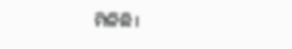ମିଳିଛି।